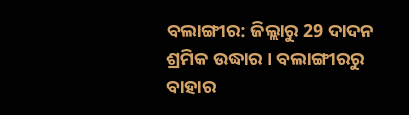ବଲାଙ୍ଗୀର: ଜିଲ୍ଲାରୁ 29 ଦାଦନ ଶ୍ରମିକ ଉଦ୍ଧାର । ବଲାଙ୍ଗୀରରୁ ବାହାର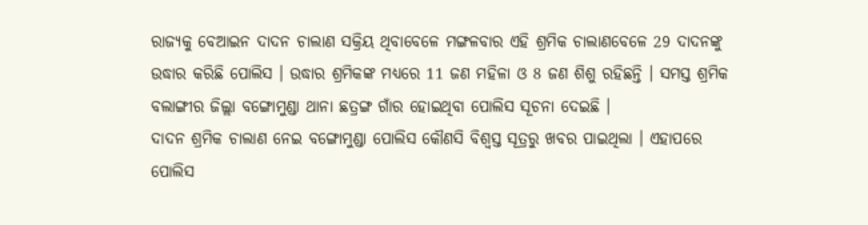ରାଜ୍ୟକୁ ବେଆଇନ ଦାଦନ ଚାଲାଣ ସକ୍ରିୟ ଥିବାବେଳେ ମଙ୍ଗଳବାର ଏହି ଶ୍ରମିକ ଚାଲାଣବେଳେ 29 ଦାଦନଙ୍କୁ ଉଦ୍ଧାର କରିଛି ପୋଲିସ । ଉଦ୍ଧାର ଶ୍ରମିକଙ୍କ ମଧ୍ୟରେ 11 ଜଣ ମହିଳା ଓ 8 ଜଣ ଶିଶୁ ରହିଛନ୍ତି । ସମସ୍ତ ଶ୍ରମିକ ବଲାଙ୍ଗୀର ଜିଲ୍ଲା ବଙ୍ଗୋମୁଣ୍ଡା ଥାନା ଛତ୍ରଙ୍ଗ ଗାଁର ହୋଇଥିବା ପୋଲିସ ସୂଚନା ଦେଇଛି ।
ଦାଦନ ଶ୍ରମିକ ଚାଲାଣ ନେଇ ବଙ୍ଗୋମୁଣ୍ଡା ପୋଲିସ କୌଣସି ବିଶ୍ବସ୍ତ ସୂତ୍ରରୁ ଖବର ପାଇଥିଲା । ଏହାପରେ ପୋଲିସ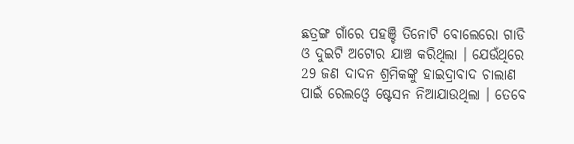ଛତ୍ରଙ୍ଗ ଗାଁରେ ପହଞ୍ଚି ତିନୋଟି ବୋଲେରୋ ଗାଡି ଓ ଦୁଇଟି ଅଟୋର ଯାଞ୍ଚ କରିଥିଲା । ଯେଉଁଥିରେ 29 ଜଣ ଦାଦନ ଶ୍ରମିକଙ୍କୁ ହାଇଦ୍ରାବାଦ ଚାଲାଣ ପାଇଁ ରେଲଓ୍ବେ ଷ୍ଟେସନ ନିଆଯାଉଥିଲା । ତେବେ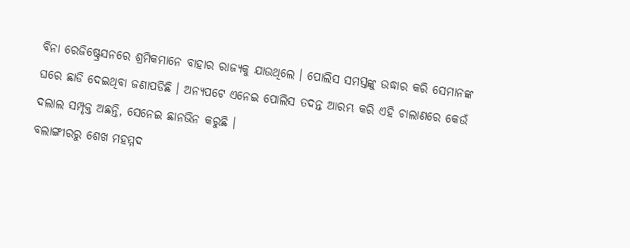ବିନା ରେଜିଷ୍ଟ୍ରେସନରେ ଶ୍ରମିକମାନେ ବାହାର ରାଜ୍ୟକୁ ଯାଉଥିଲେ । ପୋଲିସ ସମସ୍ତଙ୍କୁ ଉଦ୍ଧାର କରି ସେମାନଙ୍କ ଘରେ ଛାଡି ଦେଇଥିବା ଜଣାପଡିଛି । ଅନ୍ୟପଟେ ଏନେଇ ପୋଲିସ ତଦନ୍ତ ଆରମ୍ଭ କରି ଏହି ଚାଲାଣରେ କେଉଁ ଦଲାଲ ସମ୍ପୃକ୍ତ ଅଛନ୍ତି, ସେନେଇ ଛାନଭିନ କରୁଛି ।
ବଲାଙ୍ଗୀରରୁ ଶେଖ ମହମ୍ମଦ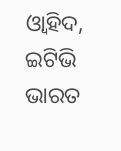ଓ୍ବାହିଦ, ଇଟିଭି ଭାରତ